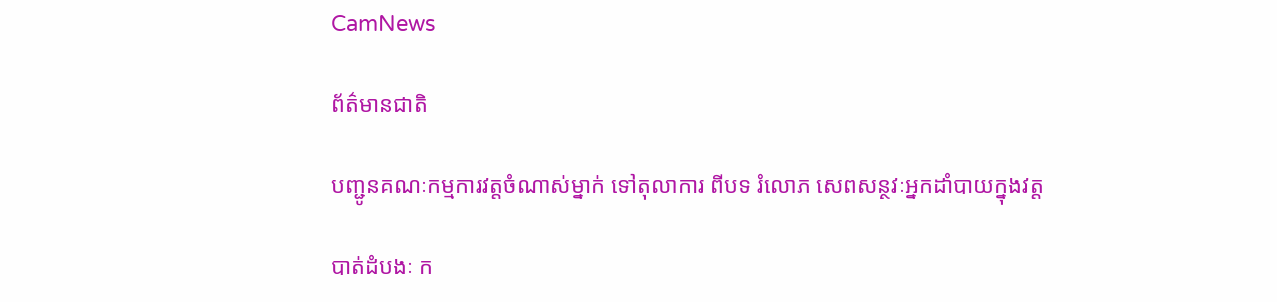CamNews

ព័ត៌មានជាតិ

បញ្ជូនគណៈកម្មការវត្តចំណាស់ម្នាក់ ទៅតុលាការ ពីបទ រំលោភ សេពសន្ថវៈអ្នកដាំបាយក្នុងវត្ដ

បាត់ដំបងៈ ក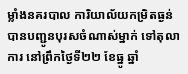ម្លាំងនគរបាល ការិយាល័យកម្រិតធ្ងន់ បានបញ្ជូនបុរសចំណាស់ម្នាក់ ទៅតុលាការ នៅព្រឹកថ្ងៃទី២២ ខែធ្នូ ឆ្នាំ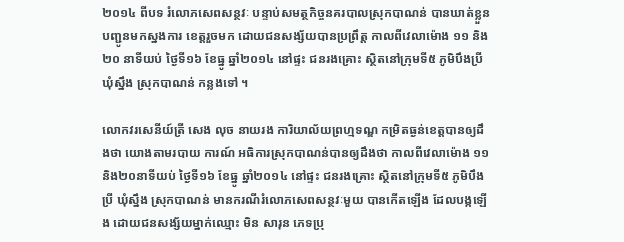២០១៤ ពីបទ រំលោភសេពសន្ថវៈ បន្ទាប់សមត្ថកិច្ចនគរបាលស្រុកបាណន់ បានឃាត់ខ្លួនបញ្ជូនមកស្នងការ ខេត្តរួចមក ដោយជនសង្ស័យបានប្រព្រឹត្ត កាលពីវេលាម៉ោង ១១ និង ២០ នាទីយប់ ថ្ងៃទី១៦ ខែធ្នូ ឆ្នាំ២០១៤ នៅផ្ទះ ជនរងគ្រោះ ស្ថិតនៅក្រុមទី៥ ភូមិបឹងប្រី ឃុំស្នឹង ស្រុកបាណន់ កន្លងទៅ ។

លោកវរសេនីយ៍ត្រី សេង លុច នាយរង ការិយាល័យព្រហ្មទណ្ឌ កម្រិតធ្ងន់ខេត្តបានឲ្យដឹងថា យោងតាមរបាយ ការណ៍ អធិការស្រុកបាណន់បានឲ្យដឹងថា កាលពីវេលាម៉ោង ១១និង២០នាទីយប់ ថ្ងៃទី១៦ ខែធ្នូ ឆ្នាំ២០១៤ នៅផ្ទះ ជនរងគ្រោះ ស្ថិតនៅក្រុមទី៥ ភូមិបឹងប្រី ឃុំស្នឹង ស្រុកបាណន់ មានករណីរំលោភសេពសន្ថវៈមួយ បានកើតឡើង ដែលបង្កឡើង ដោយជនសង្ស័យម្នាក់ឈ្មោះ មិន សារុន ភេទប្រុ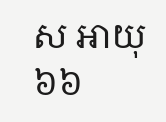ស អាយុ៦៦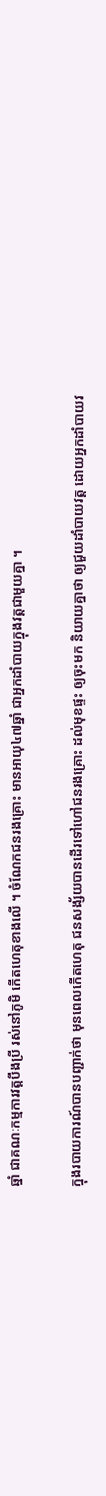ឆ្នាំ ជាគណៈកម្មការវត្តបឹងប្រី រស់នៅភូមិ កើតហេតុខាងលើ ។ ចំណែកជនរងគ្រោះ មានអាយុ៤៧ឆ្នាំ ជាអ្នកដាំបាយក្នុងវត្តជាមួយគ្នា ។

ក្នុងរបាយការណ៍បានបញ្ជាក់ថា មុនពេលកើតហេតុ ជនសង្ស័យបានដើរទៅហៅជនរងគ្រោះ ដល់មុខផ្ទះ ឲ្យចុះមក និយាយគ្នាថា ឲ្យជួយដាំបាយវត្ត ដោយអ្នកដាំបាយវ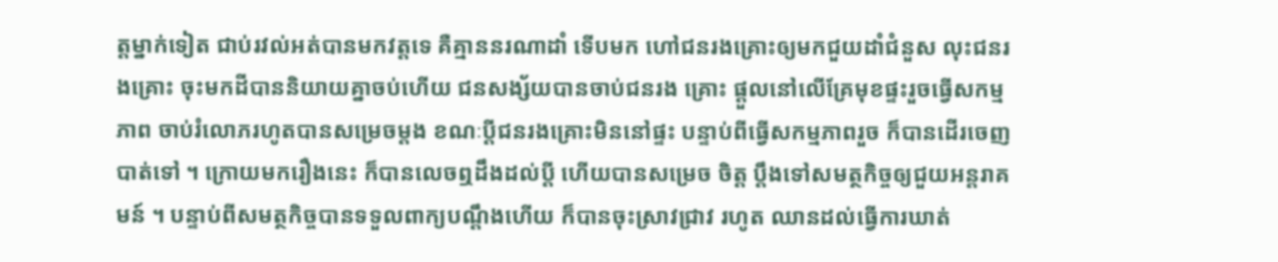ត្តម្នាក់ទៀត ជាប់រវល់អត់បានមកវត្តទេ គឺគ្មាននរណាដាំ ទើបមក ហៅជនរងគ្រោះឲ្យមកជួយដាំជំនួស លុះជនរងគ្រោះ ចុះមកដីបាននិយាយគ្នាចប់ហើយ ជនសង្ស័យបានចាប់ជនរង គ្រោះ ផ្តួលនៅលើគ្រែមុខផ្ទះរួចធ្វើសកម្មភាព ចាប់រំលោភរហូតបានសម្រេចម្តង ខណៈប្តីជនរងគ្រោះមិននៅផ្ទះ បន្ទាប់ពីធ្វើសកម្មភាពរួច ក៏បានដើរចេញបាត់ទៅ ។ ក្រោយមករឿងនេះ ក៏បានលេចឮដឹងដល់ប្តី ហើយបានសម្រេច ចិត្ត ប្តឹងទៅសមត្ថកិច្ចឲ្យជួយអន្តរាគមន៍ ។ បន្ទាប់ពីសមត្ថកិច្ចបានទទួលពាក្យបណ្តឹងហើយ ក៏បានចុះស្រាវជ្រាវ រហូត ឈានដល់ធ្វើការឃាត់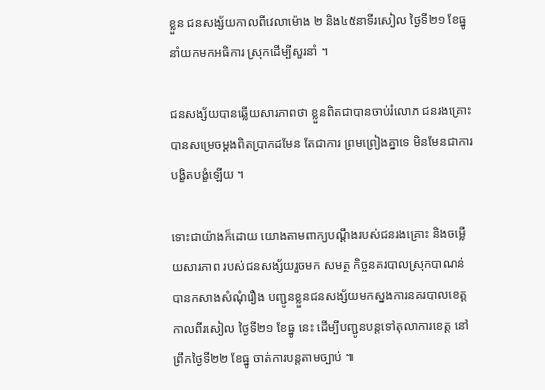ខ្លួន ជនសង្ស័យកាលពីវេលាម៉ោង ២ និង៤៥នាទីរសៀល ថ្ងៃទី២១ ខែធ្នូ នាំយកមកអធិការ ស្រុកដើម្បីសួរនាំ ។

ជនសង្ស័យបានឆ្លើយសារភាពថា ខ្លួនពិតជាបានចាប់រំលោភ ជនរងគ្រោះបានសម្រេចម្តងពិតប្រាកដមែន តែជាការ ព្រមព្រៀងគ្នាទេ មិនមែនជាការបង្ខិតបង្ខំឡើយ ។

ទោះជាយ៉ាងក៏ដោយ យោងតាមពាក្យបណ្តឹងរបស់ជនរងគ្រោះ និងចម្លើយសារភាព របស់ជនសង្ស័យរួចមក សមត្ថ កិច្ចនគរបាលស្រុកបាណន់ បានកសាងសំណុំរឿង បញ្ជូនខ្លួនជនសង្ស័យមកស្នងការនគរបាលខេត្ត កាលពីរសៀល ថ្ងៃទី២១ ខែធ្នូ នេះ ដើម្បីបញ្ជូនបន្តទៅតុលាការខេត្ត នៅព្រឹកថ្ងៃទី២២ ខែធ្នូ ចាត់ការបន្តតាមច្បាប់ ៕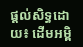ផ្ដល់សិទ្ធដោយ៖ ដើមអម្ពិ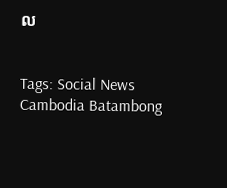ល


Tags: Social News Cambodia Batambong